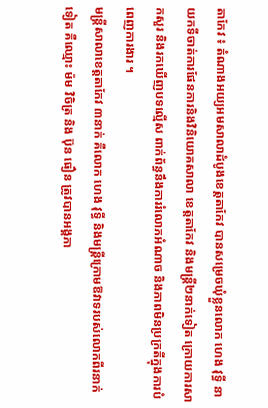តាកែវ ៖ តំណាងអយ្យអមសាលាដំបូងខេត្តតាកែវ បានសម្រេចឃុំខ្លួនលោក ហេង វុទ្ធី នាយកទីចាត់ការផែនការនិងវិនិយោគសាលា ខេត្តតាកែវ និងមន្រ្តី២នាក់ទៀត ក្រោយការសាកសួរ និងរកឃើញបទល្មើស ពាក់ព័ន្ធនឹងការរំលោភអំណាច និងភាពមិនប្រក្រតីក្នុងការបំពេញការងារ ។
មន្ត្រីសាលាខេត្តតាកែវ ៣នាក់ គឺលោក ហេង វុទ្ធី និងមន្រ្តីក្រោមឱវាទរបស់លោកពីរនាក់ទៀត គឺឈ្មោះ ម៉ម វិចិត្រ និង ប៊ុន ធឿន ត្រូវបានអង្គភា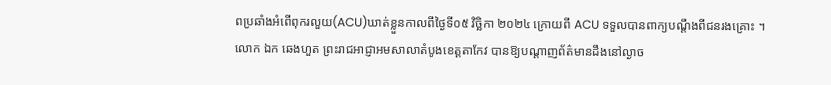ពប្រឆាំងអំពើពុករលួយ(ACU)ឃាត់ខ្លួនកាលពីថ្ងៃទី០៥ វិច្ឆិកា ២០២៤ ក្រោយពី ACU ទទួលបានពាក្យបណ្តឹងពីជនរងគ្រោះ ។
លោក ឯក ឆេងហួត ព្រះរាជអាជ្ញាអមសាលាតំបូងខេត្តតាកែវ បានឱ្យបណ្តាញព័ត៌មានដឹងនៅល្ងាច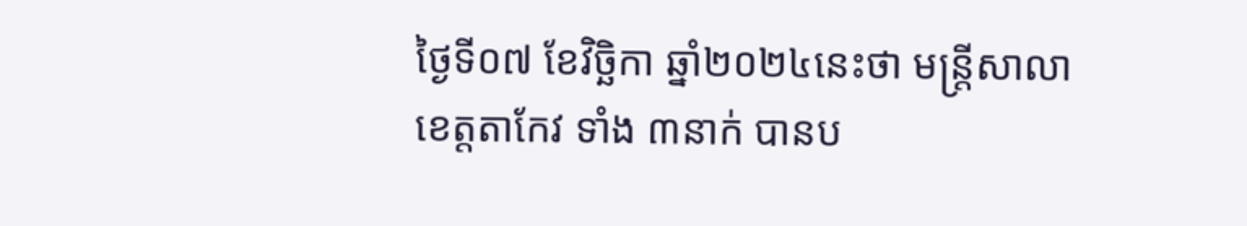ថ្ងៃទី០៧ ខែវិច្ឆិកា ឆ្នាំ២០២៤នេះថា មន្ត្រីសាលាខេត្តតាកែវ ទាំង ៣នាក់ បានប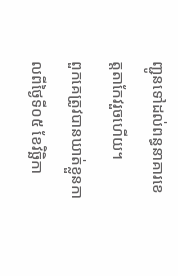ញ្ជូនទៅដល់ពន្ធនាគារខេត្តតាកែវរួចហើយ។
ពួកគេត្រូវបានឃាត់ខ្លួនកាលពីថ្ងៃទី០៥ ខែវិច្ឆិកា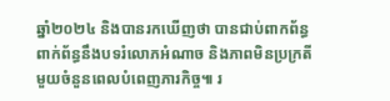ឆ្នាំ២០២៤ និងបានរកឃើញថា បានជាប់ពាកព័ន្ធពាក់ព័ន្ធនឹងបទរំលោភអំណាច និងភាពមិនប្រក្រតីមួយចំនួនពេលបំពេញភារកិច្ច៕ រ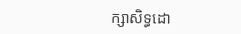ក្សាសិទ្ធដោ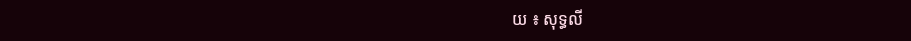យ ៖ សុទ្ធលី